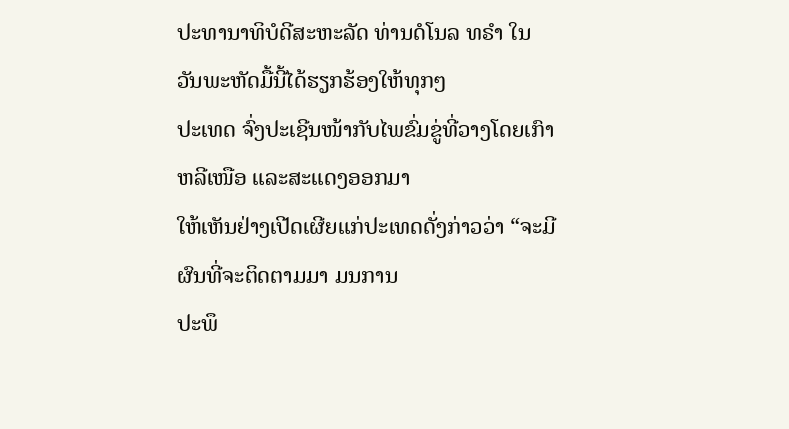ປະທານາທິບໍດີສະຫະລັດ ທ່ານດໍໂນລ ທຣໍາ ໃນວັນພະຫັດມື້ນີ້ໄດ້ຮຽກຮ້ອງໃຫ້ທຸກໆ
ປະເທດ ຈົ່ງປະເຊີນໜ້າກັບໄພຂົ່ມຂູ່ທີ່ວາງໂດຍເກົາຫລີເໜືອ ແລະສະແດງອອກມາ
ໃຫ້ເຫັນຢ່າງເປີດເຜີຍແກ່ປະເທດດັ່ງກ່າວວ່າ “ຈະມີຜົນທີ່ຈະຕິດຕາມມາ ມນການ
ປະພຶ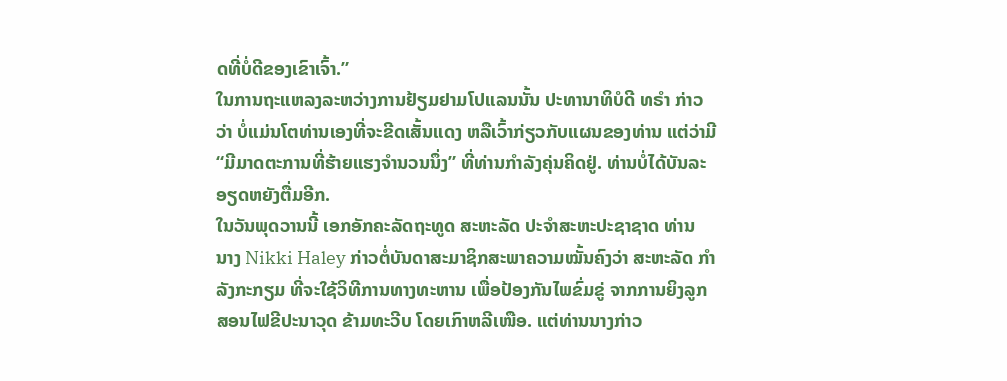ດທີ່ບໍ່ດີຂອງເຂົາເຈົ້າ.”
ໃນການຖະແຫລງລະຫວ່າງການຢ້ຽມຢາມໂປແລນນັ້ນ ປະທານາທິບໍດີ ທຣໍາ ກ່າວ
ວ່າ ບໍ່ແມ່ນໂຕທ່ານເອງທີ່ຈະຂີດເສັ້ນແດງ ຫລືເວົ້າກ່ຽວກັບແຜນຂອງທ່ານ ແຕ່ວ່າມີ
“ມີມາດຕະການທີ່ຮ້າຍແຮງຈຳນວນນຶ່ງ” ທີ່ທ່ານກຳລັງຄຸ່ນຄິດຢູ່. ທ່ານບໍ່ໄດ້ບັນລະ
ອຽດຫຍັງຕື່ມອີກ.
ໃນວັນພຸດວານນີ້ ເອກອັກຄະລັດຖະທູດ ສະຫະລັດ ປະຈຳສະຫະປະຊາຊາດ ທ່ານ
ນາງ Nikki Haley ກ່າວຕໍ່ບັນດາສະມາຊິກສະພາຄວາມໝັ້ນຄົງວ່າ ສະຫະລັດ ກຳ
ລັງກະກຽມ ທີ່ຈະໃຊ້ວິທີການທາງທະຫານ ເພື່ອປ້ອງກັນໄພຂົ່ມຂູ່ ຈາກການຍິງລູກ
ສອນໄຟຂີປະນາວຸດ ຂ້າມທະວີບ ໂດຍເກົາຫລີເໜືອ. ແຕ່ທ່ານນາງກ່າວ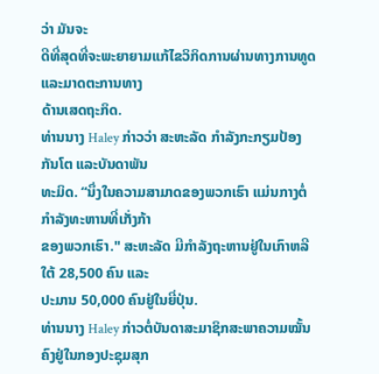ວ່າ ມັນຈະ
ດີທີ່ສຸດທີ່ຈະພະຍາຍາມແກ້ໄຂວິກິດການຜ່ານທາງການທູດແລະມາດຕະການທາງ
ດ້ານເສດຖະກິດ.
ທ່ານນາງ Haley ກ່າວວ່າ ສະຫະລັດ ກຳລັງກະກຽມປ້ອງກັນໂຕ ແລະບັນດາພັນ
ທະມິດ. “ນຶ່ງໃນຄວາມສາມາດຂອງພວກເຮົາ ແມ່ນກາງຕໍ່ກຳລັງທະຫານທີ່ເກັ່ງກ້າ
ຂອງພວກເຮົາ." ສະຫະລັດ ມີກຳລັງຖະຫານຢູ່ໃນເກົາຫລີໃຕ້ 28,500 ຄົນ ແລະ
ປະມານ 50,000 ຄົນຢູ່ໃນຍີ່ປຸ່ນ.
ທ່ານນາງ Haley ກ່າວຕໍ່ບັນດາສະມາຊິກສະພາຄວາມໝັ້ນຄົງຢູ່ໃນກອງປະຊຸມສຸກ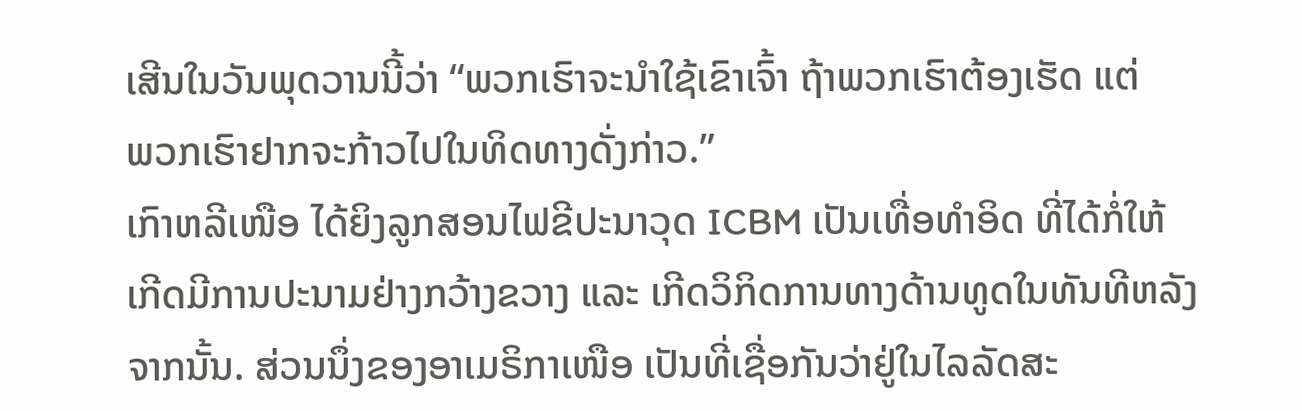ເສີນໃນວັນພຸດວານນີ້ວ່າ “ພວກເຮົາຈະນຳໃຊ້ເຂົາເຈົ້າ ຖ້າພວກເຮົາຕ້ອງເຮັດ ແຕ່
ພວກເຮົາຢາກຈະກ້າວໄປໃນທິດທາງດັ່ງກ່າວ.”
ເກົາຫລີເໜືອ ໄດ້ຍິງລູກສອນໄຟຂີປະນາວຸດ ICBM ເປັນເທື່ອທຳອິດ ທີ່ໄດ້ກໍ່ໃຫ້
ເກີດມີການປະນາມຢ່າງກວ້າງຂວາງ ແລະ ເກີດວິກິດການທາງດ້ານທູດໃນທັນທີຫລັງ
ຈາກນັ້ນ. ສ່ວນນຶ່ງຂອງອາເມຣິກາເໜືອ ເປັນທີ່ເຊື່ອກັນວ່າຢູ່ໃນໄລລັດສະ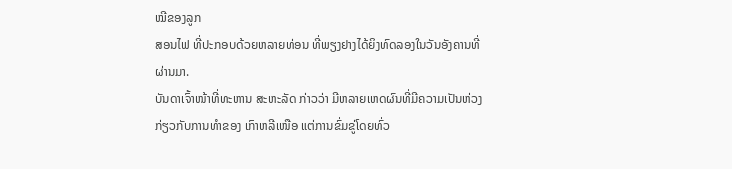ໝີຂອງລູກ
ສອນໄຟ ທີ່ປະກອບດ້ວຍຫລາຍທ່ອນ ທີ່ພຽງຢາງໄດ້ຍິງທົດລອງໃນວັນອັງຄານທີ່
ຜ່ານມາ.
ບັນດາເຈົ້າໜ້າທີ່ທະຫານ ສະຫະລັດ ກ່າວວ່າ ມີຫລາຍເຫດຜົນທີ່ມີຄວາມເປັນຫ່ວງ
ກ່ຽວກັບການທຳຂອງ ເກົາຫລີເໜືອ ແຕ່ການຂົ່ມຂູ່ໂດຍທົ່ວ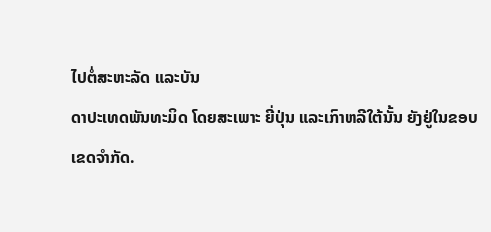ໄປຕໍ່ສະຫະລັດ ແລະບັນ
ດາປະເທດພັນທະມິດ ໂດຍສະເພາະ ຍີ່ປຸ່ນ ແລະເກົາຫລີໃຕ້ນັ້ນ ຍັງຢູ່ໃນຂອບ
ເຂດຈຳກັດ.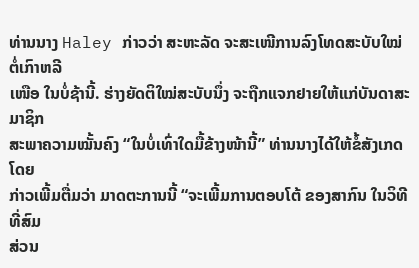ທ່ານນາງ Haley ກ່າວວ່າ ສະຫະລັດ ຈະສະເໜີການລົງໂທດສະບັບໃໝ່ ຕໍ່ເກົາຫລີ
ເໜືອ ໃນບໍ່ຊ້ານີ້. ຮ່າງຍັດຕິໃໝ່ສະບັບນຶ່ງ ຈະຖືກແຈກຢາຍໃຫ້ແກ່ບັນດາສະມາຊິກ
ສະພາຄວາມໝັ້ນຄົງ “ໃນບໍ່ເທົ່າໃດມື້ຂ້າງໜ້ານີ້” ທ່ານນາງໄດ້ໃຫ້ຂໍ້ສັງເກດ ໂດຍ
ກ່າວເພີ້ມຕື່ມວ່າ ມາດຕະການນີ້ “ຈະເພີ້ມການຕອບໂຕ້ ຂອງສາກົນ ໃນວິທີ ທີ່ສົມ
ສ່ວນ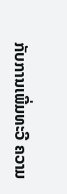ກັບການເພີ່ມທະວີ ຄວາມ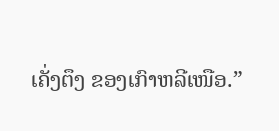ເຄັ່ງຕຶງ ຂອງເກົາຫລີເໜືອ.”